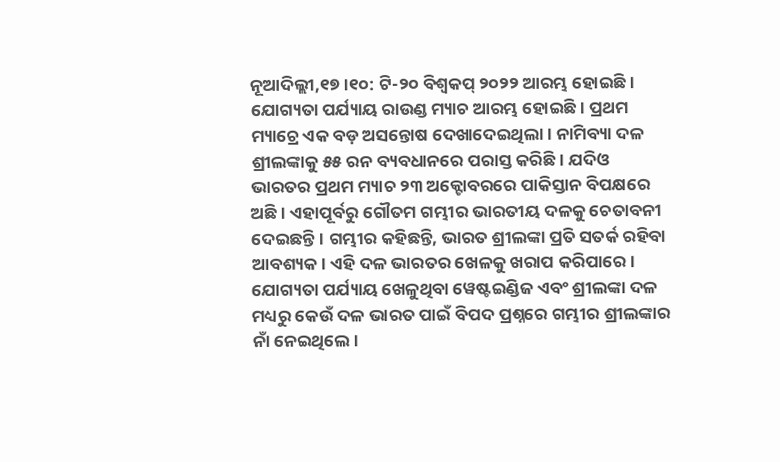ନୂଆଦିଲ୍ଲୀ,୧୭।୧୦: ଟି-୨୦ ବିଶ୍ୱକପ୍ ୨୦୨୨ ଆରମ୍ଭ ହୋଇଛି। ଯୋଗ୍ୟତା ପର୍ଯ୍ୟାୟ ରାଉଣ୍ଡ ମ୍ୟାଚ ଆରମ୍ଭ ହୋଇଛି। ପ୍ରଥମ ମ୍ୟାଚ୍ରେ ଏକ ବଡ଼ ଅସନ୍ତୋଷ ଦେଖାଦେଇଥିଲା। ନାମିବ୍ୟା ଦଳ ଶ୍ରୀଲଙ୍କାକୁ ୫୫ ରନ ବ୍ୟବଧାନରେ ପରାସ୍ତ କରିଛି। ଯଦିଓ ଭାରତର ପ୍ରଥମ ମ୍ୟାଚ ୨୩ ଅକ୍ଟୋବରରେ ପାକିସ୍ତାନ ବିପକ୍ଷରେ ଅଛି। ଏହାପୂର୍ବରୁ ଗୌତମ ଗମ୍ଭୀର ଭାରତୀୟ ଦଳକୁ ଚେତାବନୀ ଦେଇଛନ୍ତି। ଗମ୍ଭୀର କହିଛନ୍ତି, ଭାରତ ଶ୍ରୀଲଙ୍କା ପ୍ରତି ସତର୍କ ରହିବା ଆବଶ୍ୟକ। ଏହି ଦଳ ଭାରତର ଖେଳକୁ ଖରାପ କରିପାରେ।
ଯୋଗ୍ୟତା ପର୍ଯ୍ୟାୟ ଖେଳୁଥିବା ୱେଷ୍ଟଇଣ୍ଡିଜ ଏବଂ ଶ୍ରୀଲଙ୍କା ଦଳ ମଧ୍ୟରୁ କେଉଁ ଦଳ ଭାରତ ପାଇଁ ବିପଦ ପ୍ରଶ୍ନରେ ଗମ୍ଭୀର ଶ୍ରୀଲଙ୍କାର ନାଁ ନେଇଥିଲେ।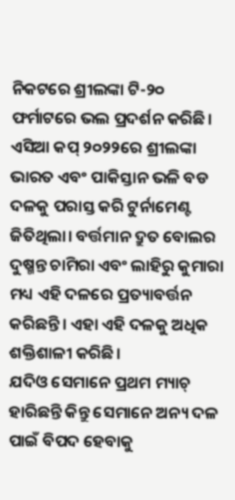ନିକଟରେ ଶ୍ରୀଲଙ୍କା ଟି-୨୦ ଫର୍ମାଟରେ ଭଲ ପ୍ରଦର୍ଶନ କରିଛି। ଏସିଆ କପ୍ ୨୦୨୨ରେ ଶ୍ରୀଲଙ୍କା ଭାରତ ଏବଂ ପାକିସ୍ତାନ ଭଳି ବଡ ଦଳକୁ ପରାସ୍ତ କରି ଟୁର୍ନାମେଣ୍ଟ ଜିତିଥିଲା। ବର୍ତ୍ତମାନ ଦ୍ରୁତ ବୋଲର ଦୁଷ୍ମନ୍ତ ଚାମିରା ଏବଂ ଲାହିରୁ କୁମାରା ମଧ୍ୟ ଏହି ଦଳରେ ପ୍ରତ୍ୟାବର୍ତ୍ତନ କରିଛନ୍ତି। ଏହା ଏହି ଦଳକୁ ଅଧିକ ଶକ୍ତିଶାଳୀ କରିଛି।
ଯଦିଓ ସେମାନେ ପ୍ରଥମ ମ୍ୟାଚ୍ ହାରିଛନ୍ତି କିନ୍ତୁ ସେମାନେ ଅନ୍ୟ ଦଳ ପାଇଁ ବିପଦ ହେବାକୁ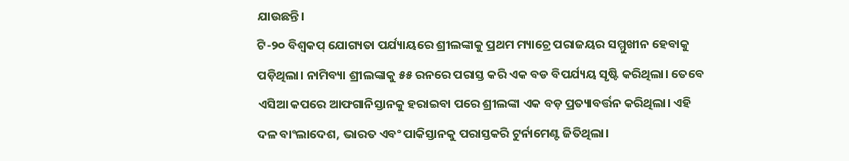ଯାଉଛନ୍ତି।
ଟି-୨୦ ବିଶ୍ୱକପ୍ ଯୋଗ୍ୟତା ପର୍ଯ୍ୟାୟରେ ଶ୍ରୀଲଙ୍କାକୁ ପ୍ରଥମ ମ୍ୟାଚ୍ରେ ପରାଜୟର ସମ୍ମୁଖୀନ ହେବାକୁ ପଡ଼ିଥିଲା। ନାମିବ୍ୟା ଶ୍ରୀଲଙ୍କାକୁ ୫୫ ରନରେ ପରାସ୍ତ କରି ଏକ ବଡ ବିପର୍ଯ୍ୟୟ ସୃଷ୍ଟି କରିଥିଲା। ତେବେ ଏସିଆ କପରେ ଆଫଗାନିସ୍ତାନକୁ ହରାଇବା ପରେ ଶ୍ରୀଲଙ୍କା ଏକ ବଡ଼ ପ୍ରତ୍ୟାବର୍ତ୍ତନ କରିଥିଲା। ଏହି ଦଳ ବାଂଲାଦେଶ, ଭାରତ ଏବଂ ପାକିସ୍ତାନକୁ ପରାସ୍ତକରି ଟୁର୍ନାମେଣ୍ଟ ଜିତିଥିଲା।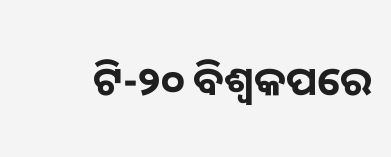ଟି-୨୦ ବିଶ୍ୱକପରେ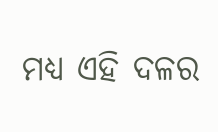ମଧ୍ୟ ଏହି ଦଳର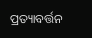ପ୍ରତ୍ୟାବର୍ତ୍ତନ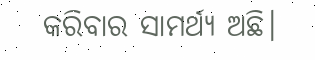କରିବାର ସାମର୍ଥ୍ୟ ଅଛି।